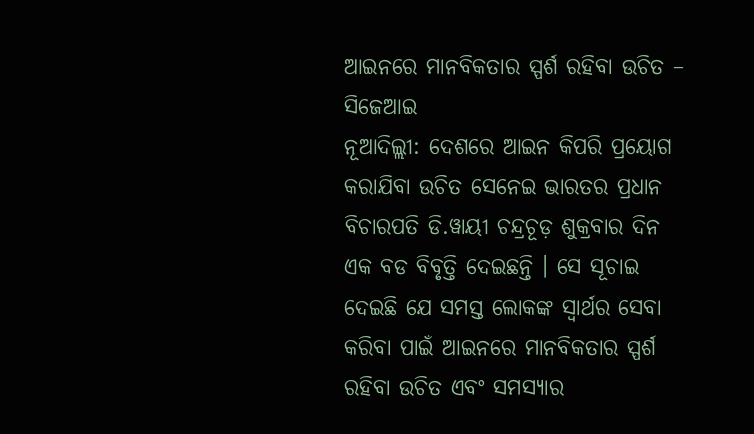ଆଇନରେ ମାନବିକତାର ସ୍ପର୍ଶ ରହିବା ଉଚିତ – ସିଜେଆଇ
ନୂଆଦିଲ୍ଲୀ: ଦେଶରେ ଆଇନ କିପରି ପ୍ରୟୋଗ କରାଯିବା ଉଚିତ ସେନେଇ ଭାରତର ପ୍ରଧାନ ବିଚାରପତି ଡି.ୱାୟୀ ଚନ୍ଦ୍ରଚୂଡ଼ ଶୁକ୍ରବାର ଦିନ ଏକ ବଡ ବିବୃତ୍ତି ଦେଇଛନ୍ତି । ସେ ସୂଚାଇ ଦେଇଛି ଯେ ସମସ୍ତ ଲୋକଙ୍କ ସ୍ୱାର୍ଥର ସେବା କରିବା ପାଇଁ ଆଇନରେ ମାନବିକତାର ସ୍ପର୍ଶ ରହିବା ଉଚିତ ଏବଂ ସମସ୍ୟାର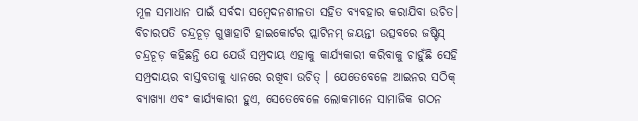ମୂଳ ସମାଧାନ ପାଇଁ ସର୍ବଦା ସମ୍ବେଦନଶୀଳତା ସହିତ ବ୍ୟବହାର କରାଯିବା ଉଚିତ।
ବିଚାରପତି ଚନ୍ଦ୍ରଚୂଡ଼ ଗୁୱାହାଟି ହାଇକୋର୍ଟର ପ୍ଲାଟିନମ୍ ଜୟନ୍ତୀ ଉତ୍ସବରେ ଜଷ୍ଟିସ୍ ଚନ୍ଦ୍ରଚୂଡ଼ କହିଛନ୍ତି ଯେ ଯେଉଁ ସମ୍ପ୍ରଦାୟ ଏହାକୁ କାର୍ଯ୍ୟକାରୀ କରିବାକୁ ଚାହୁଁଛି ସେହି ସମ୍ପ୍ରଦାୟର ବାସ୍ତବତାକୁ ଧ୍ୟାନରେ ରଖିବା ଉଚିତ୍ । ଯେତେବେଳେ ଆଇନର ସଠିକ୍ ବ୍ୟାଖ୍ୟା ଏବଂ କାର୍ଯ୍ୟକାରୀ ହୁଏ, ସେତେବେଳେ ଲୋକମାନେ ସାମାଜିକ ଗଠନ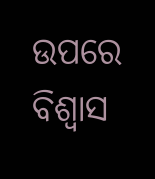ଉପରେ ବିଶ୍ୱାସ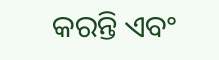କରନ୍ତି ଏବଂ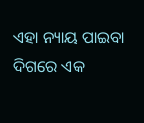ଏହା ନ୍ୟାୟ ପାଇବା ଦିଗରେ ଏକ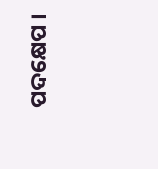ପଦକ୍ଷେପ ।